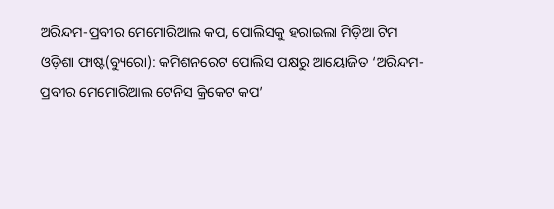ଅରିନ୍ଦମ-ପ୍ରବୀର ମେମୋରିଆଲ କପ, ପୋଲିସକୁ ହରାଇଲା ମିଡ଼ିଆ ଟିମ
ଓଡ଼ିଶା ଫାଷ୍ଟ(ବ୍ୟୁରୋ): କମିଶନରେଟ ପୋଲିସ ପକ୍ଷରୁ ଆୟୋଜିତ ‘ଅରିନ୍ଦମ-ପ୍ରବୀର ମେମୋରିଆଲ ଟେନିସ କ୍ରିକେଟ କପ’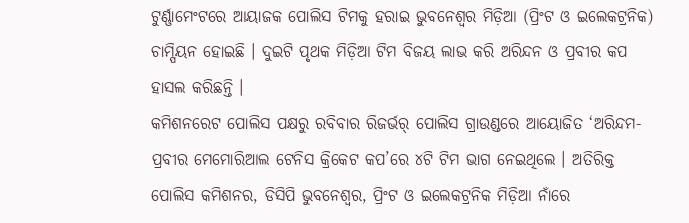ଟୁର୍ଣ୍ଣାମେଂଟରେ ଆୟାଜକ ପୋଲିସ ଟିମକୁ ହରାଇ ଭୁବନେଶ୍ୱର ମିଡ଼ିଆ (ପ୍ରିଂଟ ଓ ଇଲେକଟ୍ରନିକ) ଚାମ୍ପିୟନ ହୋଇଛି । ଦୁଇଟି ପୃଥକ ମିଡ଼ିଆ ଟିମ ବିଜୟ ଲାଭ କରି ଅରିନ୍ଦନ ଓ ପ୍ରବୀର କପ ହାସଲ କରିଛନ୍ତି ।
କମିଶନରେଟ ପୋଲିସ ପକ୍ଷରୁ ରବିବାର ରିଜର୍ଭର୍ ପୋଲିସ ଗ୍ରାଉଣ୍ଡରେ ଆୟୋଜିତ ‘ଅରିନ୍ଦମ-ପ୍ରବୀର ମେମୋରିଆଲ ଟେନିସ କ୍ରିକେଟ କପ’ରେ ୪ଟି ଟିମ ଭାଗ ନେଇଥିଲେ । ଅତିରିକ୍ତ ପୋଲିସ କମିଶନର, ଡିସିପି ଭୁବନେଶ୍ୱର, ପ୍ରିଂଟ ଓ ଇଲେକଟ୍ରନିକ ମିଡ଼ିଆ ନାଁରେ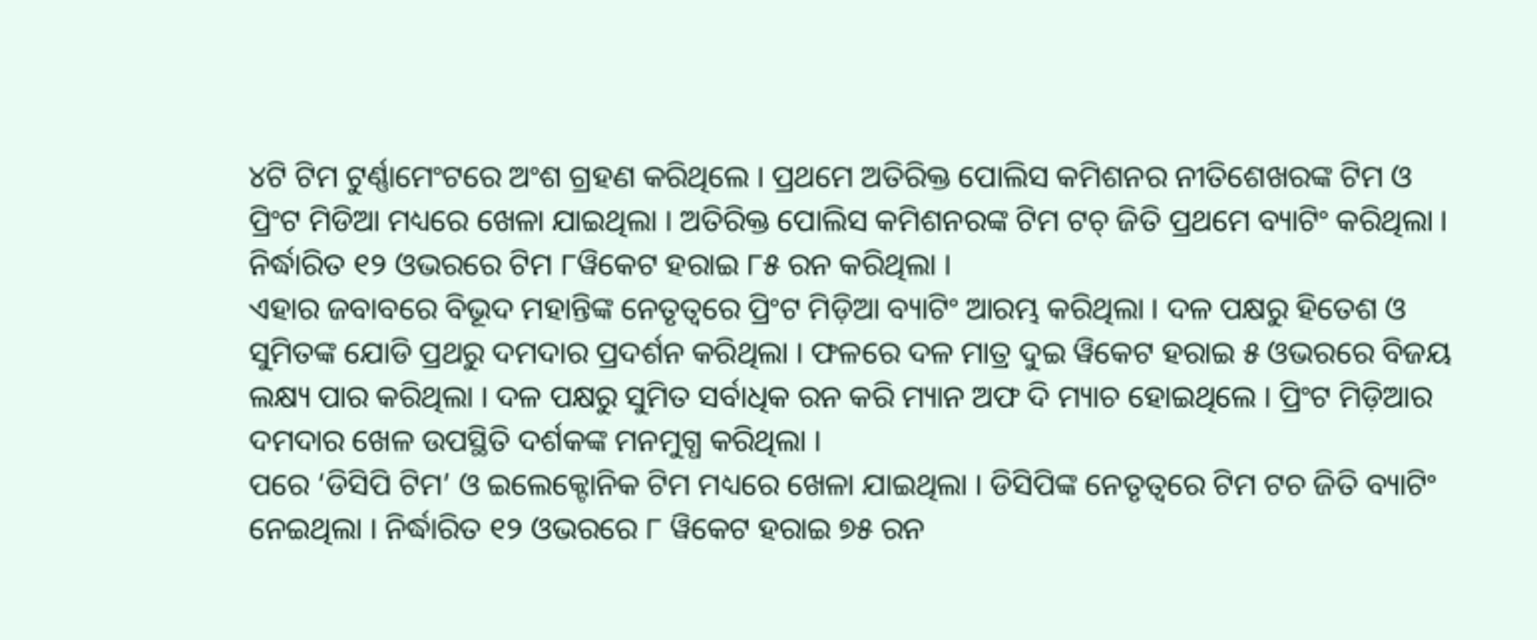୪ଟି ଟିମ ଟୁର୍ଣ୍ଣାମେଂଟରେ ଅଂଶ ଗ୍ରହଣ କରିଥିଲେ । ପ୍ରଥମେ ଅତିରିକ୍ତ ପୋଲିସ କମିଶନର ନୀତିଶେଖରଙ୍କ ଟିମ ଓ ପ୍ରିଂଟ ମିଡିଆ ମଧ୍ୟରେ ଖେଳା ଯାଇଥିଲା । ଅତିରିକ୍ତ ପୋଲିସ କମିଶନରଙ୍କ ଟିମ ଟଚ୍ ଜିତି ପ୍ରଥମେ ବ୍ୟାଟିଂ କରିଥିଲା । ନିର୍ଦ୍ଧାରିତ ୧୨ ଓଭରରେ ଟିମ ୮ୱିକେଟ ହରାଇ ୮୫ ରନ କରିଥିଲା ।
ଏହାର ଜବାବରେ ବିଭୂଦ ମହାନ୍ତିଙ୍କ ନେତୃତ୍ୱରେ ପ୍ରିଂଟ ମିଡ଼ିଆ ବ୍ୟାଟିଂ ଆରମ୍ଭ କରିଥିଲା । ଦଳ ପକ୍ଷରୁ ହିତେଶ ଓ ସୁମିତଙ୍କ ଯୋଡି ପ୍ରଥରୁ ଦମଦାର ପ୍ରଦର୍ଶନ କରିଥିଲା । ଫଳରେ ଦଳ ମାତ୍ର ଦୁଇ ୱିକେଟ ହରାଇ ୫ ଓଭରରେ ବିଜୟ ଲକ୍ଷ୍ୟ ପାର କରିଥିଲା । ଦଳ ପକ୍ଷରୁ ସୁମିତ ସର୍ବାଧିକ ରନ କରି ମ୍ୟାନ ଅଫ ଦି ମ୍ୟାଚ ହୋଇଥିଲେ । ପ୍ରିଂଟ ମିଡ଼ିଆର ଦମଦାର ଖେଳ ଉପସ୍ଥିତି ଦର୍ଶକଙ୍କ ମନମୁଗ୍ଧ କରିଥିଲା ।
ପରେ ‘ଡିସିପି ଟିମ’ ଓ ଇଲେକ୍ଟୋନିକ ଟିମ ମଧ୍ୟରେ ଖେଳା ଯାଇଥିଲା । ଡିସିପିଙ୍କ ନେତୃତ୍ୱରେ ଟିମ ଟଚ ଜିତି ବ୍ୟାଟିଂ ନେଇଥିଲା । ନିର୍ଦ୍ଧାରିତ ୧୨ ଓଭରରେ ୮ ୱିକେଟ ହରାଇ ୭୫ ରନ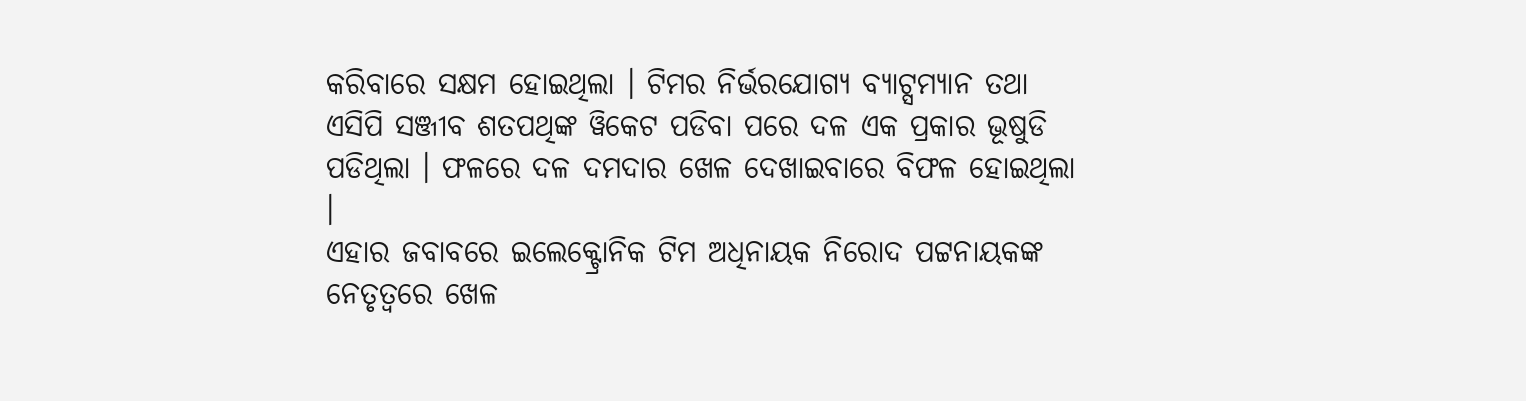କରିବାରେ ସକ୍ଷମ ହୋଇଥିଲା । ଟିମର ନିର୍ଭରଯୋଗ୍ୟ ବ୍ୟାଟ୍ସମ୍ୟାନ ତଥା ଏସିପି ସଞ୍ଜୀବ ଶତପଥିଙ୍କ ୱିକେଟ ପଡିବା ପରେ ଦଳ ଏକ ପ୍ରକାର ଭୂଷୁଡି ପଡିଥିଲା । ଫଳରେ ଦଳ ଦମଦାର ଖେଳ ଦେଖାଇବାରେ ବିଫଳ ହୋଇଥିଲା ।
ଏହାର ଜବାବରେ ଇଲେକ୍ଟ୍ରୋନିକ ଟିମ ଅଧିନାୟକ ନିରୋଦ ପଟ୍ଟନାୟକଙ୍କ ନେତୃତ୍ୱରେ ଖେଳ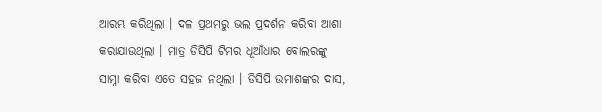ଆରମ୍ଭ କରିଥିଲା । ଦଳ ପ୍ରଥମରୁ ଭଲ ପ୍ରଦର୍ଶନ କରିବା ଆଶା କରାଯାଉଥିଲା । ମାତ୍ର ଡିସିପି ଟିମର ଧୂଆଁଧାର ବୋଲରଙ୍କୁ ସାମ୍ନା କରିବା ଏତେ ସହଜ ନଥିଲା । ଡିସିପି ଉମାଶଙ୍କର ଦାସ,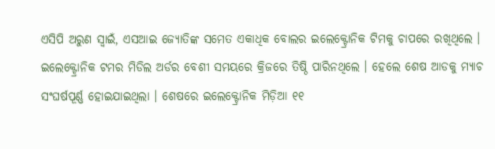ଏସିପି ଅରୁଣ ସ୍ୱାଇଁ, ଏସଆଇ ଜ୍ୟୋତିଙ୍କ ସମେତ ଏକାଧିକ ବୋଲର ଇଲେକ୍ଟ୍ରୋନିକ ଟିମକୁ ଚାପରେ ରଖିଥିଲେ । ଇଲେକ୍ଟ୍ରୋନିକ ଟମର ମିଡିଲ ଅର୍ଡର ବେଶୀ ସମୟରେ କ୍ରିଜରେ ତିଷ୍ଠି ପାରିନଥିଲେ । ହେଲେ ଶେଷ ଆଡକୁ ମ୍ୟାଚ ସଂଘର୍ଷପୂର୍ଣ୍ଣ ହୋଇଯାଇଥିଲା । ଶେଷରେ ଇଲେକ୍ଟ୍ରୋନିକ ମିଡ଼ିଆ ୧୧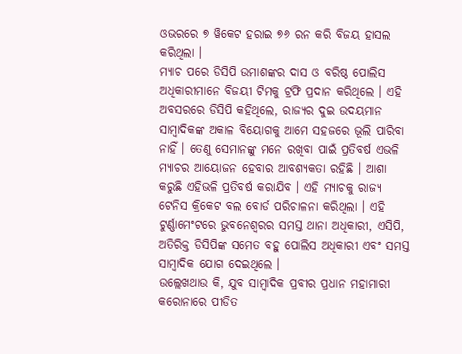ଓଭରରେ ୭ ୱିକେଟ ହରାଇ ୭୬ ରନ କରି ବିଜୟ ହାସଲ କରିଥିଲା ।
ମ୍ୟାଚ ପରେ ଡିସିପି ଉମାଶଙ୍କର ଦାସ ଓ ବରିଷ୍ଠ ପୋଲିସ ଅଧିକାରୀମାନେ ବିଜୟୀ ଟିମକୁ ଟ୍ରଫି ପ୍ରଦାନ କରିଥିଲେ । ଏହି ଅବସରରେ ଡିସିପି କହିଥିଲେ, ରାଜ୍ୟର ଦୁଇ ଉଦୟମାନ ସାମ୍ବାଦିକଙ୍କ ଅକାଳ ବିୟୋଗକୁ ଆମେ ସହଜରେ ଭୂଲି ପାରିବା ନାହିଁ । ତେଣୁ ସେମାନଙ୍କୁ ମନେ ରଖିବା ପାଇଁ ପ୍ରତିବର୍ଷ ଏଭଳି ମ୍ୟାଚର ଆୟୋଜନ ହେବାର ଆବଶ୍ୟକତା ରହିଛି । ଆଶା କରୁଛି ଏହିଭଳି ପ୍ରତିବର୍ଷ କରାଯିବ । ଏହି ମ୍ୟାଚକୁ ରାଜ୍ୟ ଟେନିସ କ୍ରିକେଟ ବଲ ବୋର୍ଡ ପରିଚାଳନା କରିଥିଲା । ଏହି ଟୁର୍ଣ୍ଣାମେଂଟରେ ଭୁବନେଶ୍ୱରର ସମସ୍ତ ଥାନା ଅଧିକାରୀ, ଏସିପି, ଅତିରିକ୍ତ ଡିସିପିଙ୍କ ସମେତ ବହୁ ପୋଲିସ ଅଧିକାରୀ ଏବଂ ସମସ୍ତ ସାମ୍ବାଦିକ ଯୋଗ ଦେଇଥିଲେ ।
ଉଲ୍ଲେଖଥାଉ କି, ଯୁବ ସାମ୍ବାଦିକ ପ୍ରବୀର ପ୍ରଧାନ ମହାମାରୀ କରୋନାରେ ପୀଡିତ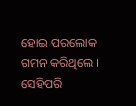ହୋଇ ପରଲୋକ ଗମନ କରିଥିଲେ । ସେହିପରି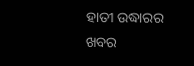ହାତୀ ଉଦ୍ଧାରର ଖବର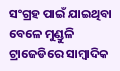ସଂଗ୍ରହ ପାଇଁ ଯାଇଥିବା ବେଳେ ମୁଣ୍ଡୁଳି ଟ୍ରାଜେଡିରେ ସାମ୍ବାଦିକ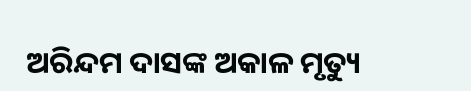ଅରିନ୍ଦମ ଦାସଙ୍କ ଅକାଳ ମୃତ୍ୟୁ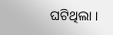ଘଟିଥିଲା ।